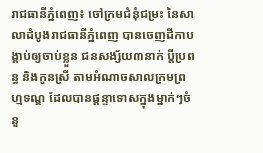រាជធានីភ្នំពេញ៖ ចៅក្រមជំនុំជម្រះ នៃសាលាដំបូងរាជធានីភ្នំពេញ បានចេញដីកាបង្គាប់ឲ្យចាប់ខ្លួន ជនសង្ស័យ៣នាក់ ប្ដីប្រពន្ធ និងកូនស្រី តាមអំណាចសាលក្រមព្រហ្មទណ្ឌ ដែលបានផ្តន្ទាទោសក្នុងម្នាក់ៗចំនួ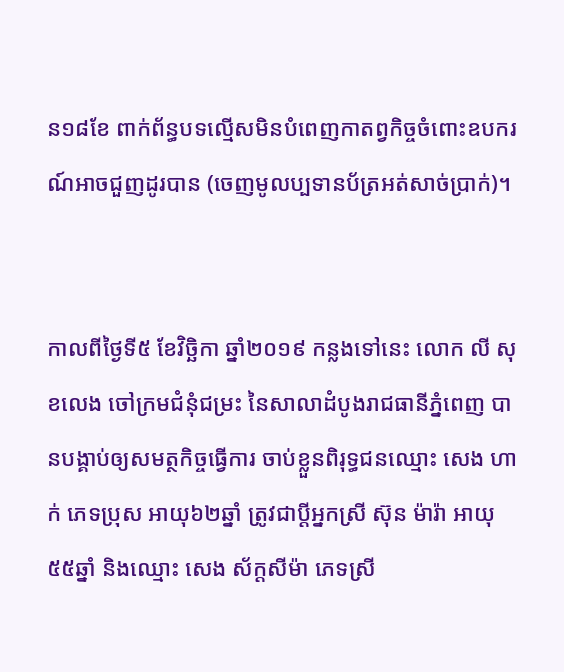ន១៨ខែ ពាក់ព័ន្ធបទល្មើសមិនបំពេញកាតព្វកិច្ចចំពោះឧបករណ៍អាចជួញដូរបាន (ចេញមូលប្បទានប័ត្រអត់សាច់ប្រាក់)។


កាលពីថ្ងៃទី៥ ខែវិច្ឆិកា ឆ្នាំ២០១៩ កន្លងទៅនេះ លោក លី សុខលេង ចៅក្រមជំនុំជម្រះ នៃសាលាដំបូងរាជធានីភ្នំពេញ បានបង្គាប់ឲ្យសមត្ថកិច្ចធ្វើការ ចាប់ខ្លួនពិរុទ្ធជនឈ្មោះ សេង ហាក់ ភេទប្រុស អាយុ៦២ឆ្នាំ ត្រូវជាប្ដីអ្នកស្រី ស៊ុន ម៉ារ៉ា អាយុ៥៥ឆ្នាំ និងឈ្មោះ សេង ស័ក្ដសីម៉ា ភេទស្រី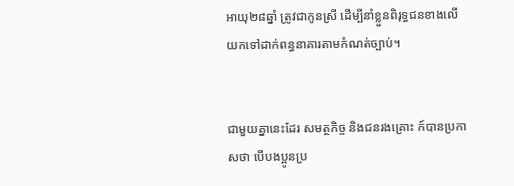អាយុ២៨ឆ្នាំ ត្រូវជាកូនស្រី ដើម្បីនាំខ្លួនពិរុទ្ធជនខាងលើ យកទៅដាក់ពន្ធនាគារតាមកំណត់ច្បាប់។


ជាមួយគ្នានេះដែរ សមត្ថកិច្ច និងជនរងគ្រោះ ក៍បានប្រកាសថា បើបងប្អូនប្រ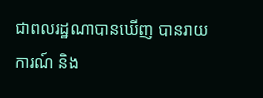ជាពលរដ្ឋណាបានឃើញ បានរាយការណ៍ និង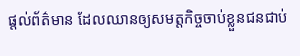ផ្តល់ព័ត៌មាន ដែលឈានឲ្យសមត្តកិច្ចចាប់ខ្លួនជនជាប់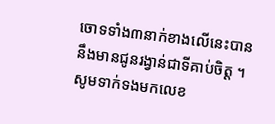ចោទទាំង៣នាក់ខាងលើនេះបាន នឹងមានជូនរង្វាន់ជាទីគាប់ចិត្ត ។ សូមទាក់ទងមកលេខ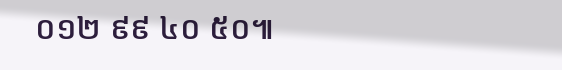០១២ ៩៩ ៤០ ៥០៕